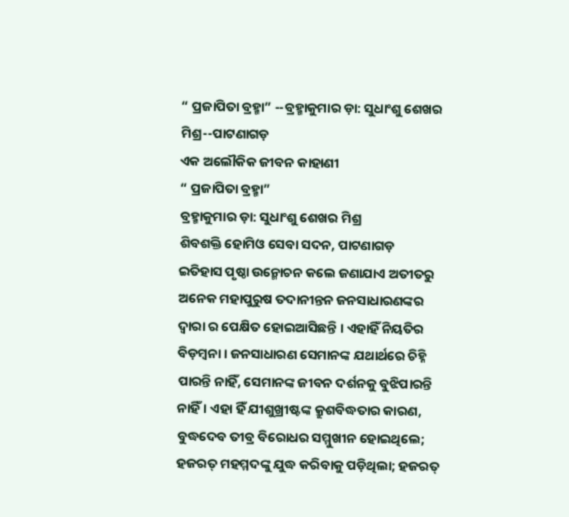“ ପ୍ରଜାପିତା ବ୍ରହ୍ମା” --ବ୍ରହ୍ମାକୁମାର ଡ଼ା: ସୁଧାଂଶୁ ଶେଖର ମିଶ୍ର--ପାଟଣାଗଡ଼
ଏକ ଅଲୌକିକ ଜୀବନ କାହାଣୀ
“ ପ୍ରଜାପିତା ବ୍ରହ୍ମା”
ବ୍ରହ୍ମାକୁମାର ଡ଼ା: ସୁଧାଂଶୁ ଶେଖର ମିଶ୍ର
ଶିବଶକ୍ତି ହୋମିଓ ସେବା ସଦନ, ପାଟଣାଗଡ଼
ଇତିହାସ ପୃଷ୍ଠା ଉନ୍ମୋଚନ କଲେ ଜଣାଯାଏ ଅତୀତରୁ ଅନେକ ମହାପୁରୁଷ ତଦାନୀନ୍ତନ ଜନସାଧାରଣଙ୍କର ଦ୍ୱାରା ର ପେକ୍ଷିତ ହୋଇଆସିଛନ୍ତି । ଏହାହିଁ ନିୟତିର ବିଡ଼ମ୍ବନା । ଜନସାଧାରଣ ସେମାନଙ୍କ ଯଥାର୍ଥରେ ଚିହ୍ନି ପାରନ୍ତି ନାହିଁ, ସେମାନଙ୍କ ଜୀବନ ଦର୍ଶନକୁ ବୁଝିପାରନ୍ତି ନାହିଁ । ଏହା ହିଁ ଯୀଶୁଖ୍ରୀଷ୍ଟଙ୍କ କ୍ରୁଶବିଦ୍ଧତାର କାରଣ, ବୁଦ୍ଧଦେବ ତୀବ୍ର ବିରୋଧର ସମ୍ମୁଖୀନ ହୋଇଥିଲେ; ହଜରତ୍ ମହମ୍ମଦଙ୍କୁ ଯୁଦ୍ଧ କରିବାକୁ ପଡ଼ିଥିଲା; ହଜରତ୍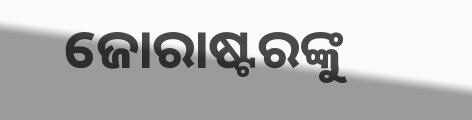ଜୋରାଷ୍ଟରଙ୍କୁ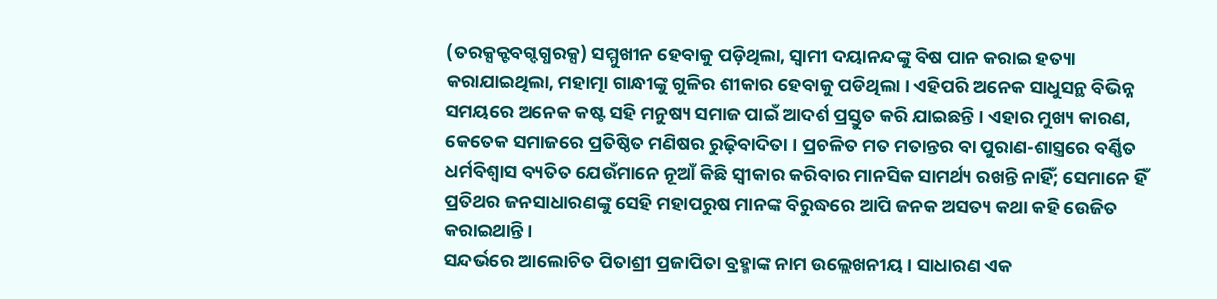(ତରକ୍ସକ୍ଟବଗ୍ଦଗ୍ଧରକ୍ସ) ସମ୍ମୁଖୀନ ହେବାକୁ ପଡ଼ିଥିଲା, ସ୍ୱାମୀ ଦୟାନନ୍ଦଙ୍କୁ ବିଷ ପାନ କରାଇ ହତ୍ୟା କରାଯାଇଥିଲା, ମହାତ୍ମା ଗାନ୍ଧୀଙ୍କୁ ଗୁଳିର ଶୀକାର ହେବାକୁ ପଡିଥିଲା । ଏହିପରି ଅନେକ ସାଧୁସନ୍ଥ ବିଭିନ୍ନ ସମୟରେ ଅନେକ କଷ୍ଟ ସହି ମନୁଷ୍ୟ ସମାଜ ପାଇଁ ଆଦର୍ଶ ପ୍ରସ୍ତୁତ କରି ଯାଇଛନ୍ତି । ଏହାର ମୁଖ୍ୟ କାରଣ, କେତେକ ସମାଜରେ ପ୍ରତିଷ୍ଠିତ ମଣିଷର ରୁଢ଼ିବାଦିତା । ପ୍ରଚଳିତ ମତ ମତାନ୍ତର ବା ପୁରାଣ-ଶାସ୍ତ୍ରରେ ବର୍ଣ୍ଣିତ ଧର୍ମବିଶ୍ୱାସ ବ୍ୟତିତ ଯେଉଁମାନେ ନୂଆଁ କିଛି ସ୍ୱୀକାର କରିବାର ମାନସିକ ସାମର୍ଥ୍ୟ ରଖନ୍ତି ନାହିଁ; ସେମାନେ ହିଁ ପ୍ରତିଥର ଜନସାଧାରଣଙ୍କୁ ସେହି ମହାପରୁଷ ମାନଙ୍କ ବିରୁଦ୍ଧରେ ଆପି ଜନକ ଅସତ୍ୟ କଥା କହି ଉେଜିତ କରାଇଥାନ୍ତି ।
ସନ୍ଦର୍ଭରେ ଆଲୋଚିତ ପିତାଶ୍ରୀ ପ୍ରଜାପିତା ବ୍ରହ୍ମାଙ୍କ ନାମ ଉଲ୍ଲେଖନୀୟ । ସାଧାରଣ ଏକ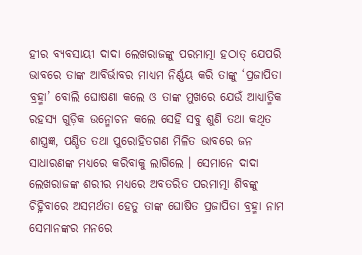ହୀର ବ୍ୟବସାୟୀ ଦାଦା ଲେଖରାଜଙ୍କୁ ପରମାତ୍ମା ହଠାତ୍ ଯେପରି ଭାବରେ ତାଙ୍କ ଆବିର୍ଭାବର ମାଧ୍ୟମ ନିର୍ଣ୍ଣୟ କରି ତାଙ୍କୁ ‘ପ୍ରଜାପିତା ବ୍ରହ୍ମା’ ବୋଲି ଘୋଷଣା କଲେ ଓ ତାଙ୍କ ମୁଖରେ ଯେଉଁ ଆଧ୍ୟାତ୍ମିକ ରହସ୍ୟ ଗୁଡ଼ିକ ଉନ୍ମୋଚନ କଲେ ସେହି ସବୁ ଶୁଣି ତଥା କଥିତ ଶାସ୍ତ୍ରଜ୍ଞ, ପଣ୍ଡିତ ତଥା ପୁରୋହିତଗଣ ମିଳିତ ଭାବରେ ଜନ ସାଧାରଣଙ୍କ ମଧ୍ୟରେ କରିବାକୁ ଲାଗିଲେ । ସେମାନେ ଦାଦା ଲେଖରାଜଙ୍କ ଶରୀର ମଧ୍ୟରେ ଅବତରିତ ପରମାତ୍ମା ଶିବଙ୍କୁ ଚିହ୍ନିବାରେ ଅସମର୍ଥତା ହେତୁ ତାଙ୍କ ଘୋଷିତ ପ୍ରଜାପିତା ବ୍ରହ୍ମା ନାମ ସେମାନଙ୍କର ମନରେ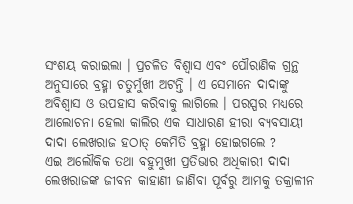ସଂଶୟ କରାଇଲା । ପ୍ରଚଳିତ ବିଶ୍ୱାସ ଏବଂ ପୌରାଣିକ ଗ୍ରନ୍ଥ ଅନୁସାରେ ବ୍ରହ୍ମା ଚତୁର୍ମୁଖୀ ଅଟନ୍ତି । ଏ ସେମାନେ ଦାଦାଙ୍କୁ ଅବିଶ୍ୱାସ ଓ ଉପହାସ କରିବାକୁ ଲାଗିଲେ । ପରସ୍ପର ମଧ୍ୟରେ ଆଲୋଚନା ହେଲା କାଲିର ଏକ ସାଧାରଣ ହୀରା ବ୍ୟବସାୟୀ ଦାଦା ଲେଖରାଜ ହଠାତ୍ କେମିତି ବ୍ରହ୍ମା ହୋଇଗଲେ ?
ଏଇ ଅଲୌକିକ ତଥା ବହୁମୁଖୀ ପ୍ରତିଭାର ଅଧିକାରୀ ଦାଦା ଲେଖରାଜଙ୍କ ଜୀବନ କାହାଣୀ ଜାଣିବା ପୂର୍ବରୁ ଆମକୁ ତକ୍ରାଳୀନ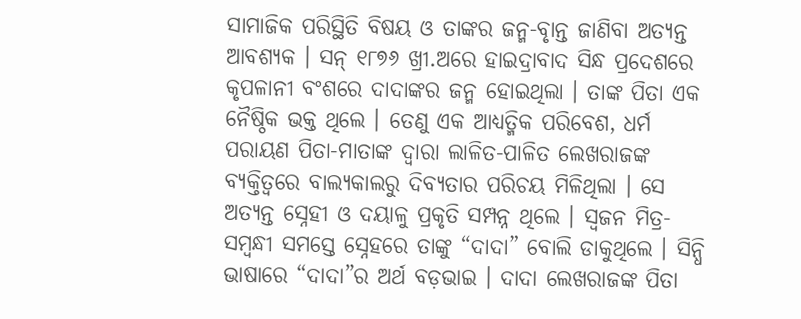ସାମାଜିକ ପରିସ୍ଥିତି ବିଷୟ ଓ ତାଙ୍କର ଜନ୍ମ-ବୃାନ୍ତ ଜାଣିବା ଅତ୍ୟନ୍ତ ଆବଶ୍ୟକ । ସନ୍ ୧୮୭୬ ଖ୍ରୀ.ଅରେ ହାଇଦ୍ରାବାଦ ସିନ୍ଧ ପ୍ରଦେଶରେ କୃପଳାନୀ ବଂଶରେ ଦାଦାଙ୍କର ଜନ୍ମ ହୋଇଥିଲା । ତାଙ୍କ ପିତା ଏକ ନୈଷ୍ଠିକ ଭକ୍ତ ଥିଲେ । ତେଣୁ ଏକ ଆଧ୍ୟତ୍ମିକ ପରିବେଶ, ଧର୍ମ ପରାୟଣ ପିତା-ମାତାଙ୍କ ଦ୍ୱାରା ଲାଳିତ-ପାଳିତ ଲେଖରାଜଙ୍କ ବ୍ୟକ୍ତିତ୍ୱରେ ବାଲ୍ୟକାଲରୁ ଦିବ୍ୟତାର ପରିଚୟ ମିଳିଥିଲା । ସେ ଅତ୍ୟନ୍ତ ସ୍ନେହୀ ଓ ଦୟାଳୁ ପ୍ରକୃତି ସମ୍ପନ୍ନ ଥିଲେ । ସ୍ୱଜନ ମିତ୍ର-ସମ୍ବନ୍ଧୀ ସମସ୍ତେ ସ୍ନେହରେ ତାଙ୍କୁ “ଦାଦା” ବୋଲି ଡାକୁଥିଲେ । ସିନ୍ଧି ଭାଷାରେ “ଦାଦା”ର ଅର୍ଥ ବଡ଼ଭାଇ । ଦାଦା ଲେଖରାଜଙ୍କ ପିତା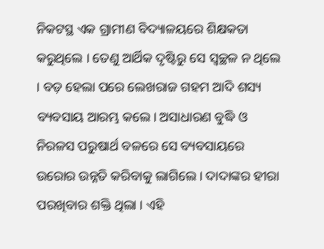ନିକଟସ୍ଥ ଏକ ଗ୍ରାମୀଣ ବିଦ୍ୟାଳୟରେ ଶିକ୍ଷକତା କରୁଥିଲେ । ତେଣୁ ଆର୍ଥିକ ଦୃଷ୍ଟିରୁ ସେ ସ୍ୱଚ୍ଛଳ ନ ଥିଲେ । ବଡ଼ ହେଲା ପରେ ଲେଖରାଜ ଗହମ ଆଦି ଶସ୍ୟ ବ୍ୟବସାୟ ଆରମ୍ଭ କଲେ। ଅସାଧାରଣ ବୁଦ୍ଧି ଓ ନିରଳସ ପରୁଷାର୍ଥ ବଳରେ ସେ ବ୍ୟବସାୟରେ ଉରୋର ଉନ୍ନତି କରିବାକୁ ଲାଗିଲେ । ଦାଦାଙ୍କର ହୀରା ପରଖିବାର ଶକ୍ତି ଥିଲା । ଏହି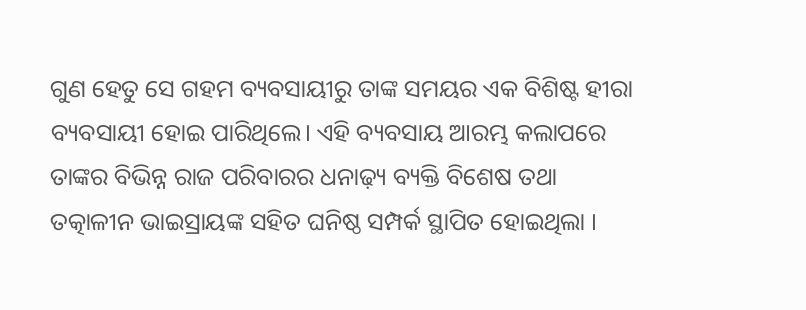ଗୁଣ ହେତୁ ସେ ଗହମ ବ୍ୟବସାୟୀରୁ ତାଙ୍କ ସମୟର ଏକ ବିଶିଷ୍ଟ ହୀରା ବ୍ୟବସାୟୀ ହୋଇ ପାରିଥିଲେ। ଏହି ବ୍ୟବସାୟ ଆରମ୍ଭ କଲାପରେ ତାଙ୍କର ବିଭିନ୍ନ ରାଜ ପରିବାରର ଧନାଢ଼୍ୟ ବ୍ୟକ୍ତି ବିଶେଷ ତଥା ତତ୍କାଳୀନ ଭାଇସ୍ରାୟଙ୍କ ସହିତ ଘନିଷ୍ଠ ସମ୍ପର୍କ ସ୍ଥାପିତ ହୋଇଥିଲା ।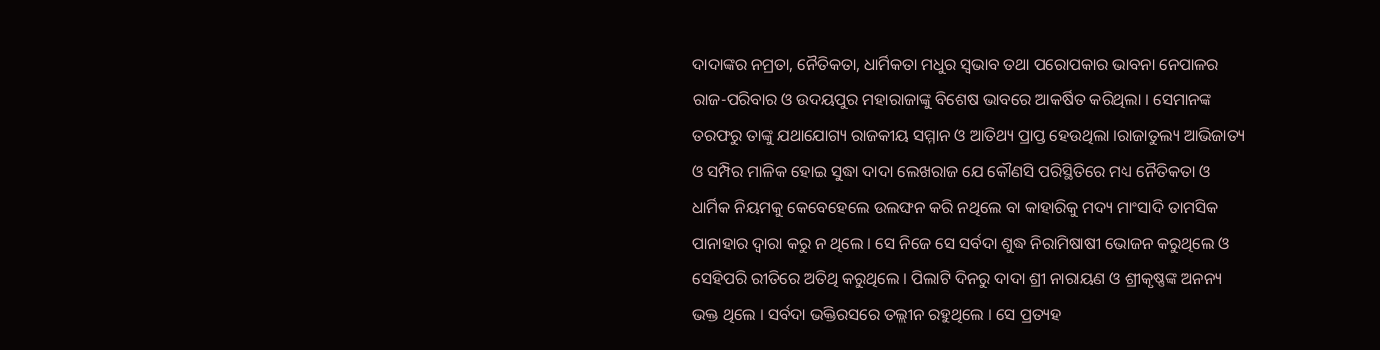ଦାଦାଙ୍କର ନମ୍ରତା, ନୈତିକତା, ଧାର୍ମିକତା ମଧୁର ସ୍ୱଭାବ ତଥା ପରୋପକାର ଭାବନା ନେପାଳର ରାଜ-ପରିବାର ଓ ଉଦୟପୁର ମହାରାଜାଙ୍କୁ ବିଶେଷ ଭାବରେ ଆକର୍ଷିତ କରିଥିଲା । ସେମାନଙ୍କ ତରଫରୁ ତାଙ୍କୁ ଯଥାଯୋଗ୍ୟ ରାଜକୀୟ ସମ୍ମାନ ଓ ଆତିଥ୍ୟ ପ୍ରାପ୍ତ ହେଉଥିଲା ।ରାଜାତୁଲ୍ୟ ଆଭିଜାତ୍ୟ ଓ ସମ୍ପିର ମାଳିକ ହୋଇ ସୁଦ୍ଧା ଦାଦା ଲେଖରାଜ ଯେ କୌଣସି ପରିସ୍ଥିତିରେ ମଧ୍ୟ ନୈତିକତା ଓ ଧାର୍ମିକ ନିୟମକୁ କେବେହେଲେ ଉଲଙ୍ଘନ କରି ନଥିଲେ ବା କାହାରିକୁ ମଦ୍ୟ ମାଂସାଦି ତାମସିକ ପାନାହାର ଦ୍ୱାରା କରୁ ନ ଥିଲେ । ସେ ନିଜେ ସେ ସର୍ବଦା ଶୁଦ୍ଧ ନିରାମିଷାଷୀ ଭୋଜନ କରୁଥିଲେ ଓ ସେହିପରି ରୀତିରେ ଅତିଥି କରୁଥିଲେ । ପିଲାଟି ଦିନରୁ ଦାଦା ଶ୍ରୀ ନାରାୟଣ ଓ ଶ୍ରୀକୃଷ୍ଣଙ୍କ ଅନନ୍ୟ ଭକ୍ତ ଥିଲେ । ସର୍ବଦା ଭକ୍ତିରସରେ ତଲ୍ଲୀନ ରହୁଥିଲେ । ସେ ପ୍ରତ୍ୟହ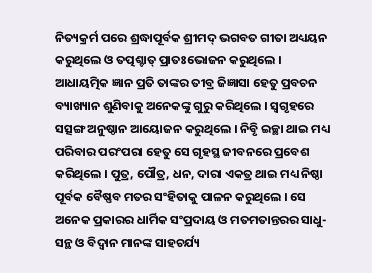ନିତ୍ୟକ୍ରର୍ମ ପରେ ଶ୍ରଦ୍ଧାପୂର୍ବକ ଶ୍ରୀମଦ୍ ଭଗବତ ଗୀତା ଅଧ୍ୟୟନ କରୁଥିଲେ ଓ ତତ୍ପଶ୍ଚାତ୍ ପ୍ରାତଃଭୋଜନ କରୁଥିଲେ । ଆଧାୟତ୍ମିକ ଜ୍ଞାନ ପ୍ରତି ତାଙ୍କର ତୀବ୍ର ଜିଜ୍ଞାସା ହେତୁ ପ୍ରବଚନ ବ୍ୟାଖ୍ୟାନ ଶୁଣିବାକୁ ଅନେକଙ୍କୁ ଗୁରୁ କରିଥିଲେ । ସ୍ୱଗୃହରେ ସତ୍ସଙ୍ଗ ଅନୁଷ୍ଠାନ ଆୟୋଜନ କରୁଥିଲେ । ନିବୃି ଇଚ୍ଛା ଥାଇ ମଧ୍ୟ ପରିବାର ପରଂପରା ହେତୁ ସେ ଗୃହସ୍ଥ ଜୀବନରେ ପ୍ରବେଶ କରିଥିଲେ । ପୁତ୍ର, ପୌତ୍ର, ଧନ, ଦାରା ଏକତ୍ର ଥାଇ ମଧ୍ୟ ନିଷ୍ଠା ପୂର୍ବକ ବୈଷ୍ଣବ ମତର ସଂହିତାକୁ ପାଳନ କରୁଥିଲେ । ସେ ଅନେକ ପ୍ରକାରର ଧାର୍ମିକ ସଂପ୍ରଦାୟ ଓ ମତମତାନ୍ତରର ସାଧୁ-ସନ୍ଥ ଓ ବିଦ୍ୱାନ ମାନଙ୍କ ସାହଚର୍ଯ୍ୟ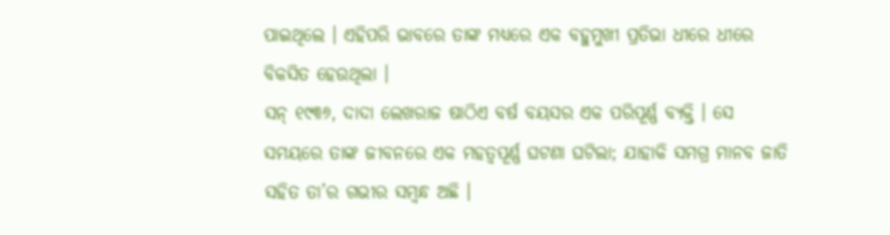ପାଇଥିଲେ । ଏହିପରି ଭାବରେ ତାଙ୍କ ମଧ୍ୟରେ ଏକ ବହୁମୁଖୀ ପ୍ରତିଭା ଧୀରେ ଧୀରେ ବିକସିତ ହେଉଥିଲା ।
ସନ୍ ୧୯୩୬, ଦାଦା ଲେଖରାଜ ଷାଠିଏ ବର୍ଷ ବୟସର ଏକ ପରିପୂର୍ଣ୍ଣ ବ୍ୟକ୍ତି । ସେ ସମୟରେ ତାଙ୍କ ଜୀବନରେ ଏକ ମହତ୍ୱପୂର୍ଣ୍ଣ ଘଟଣା ଘଟିଲା; ଯାହାକି ସମଗ୍ର ମାନବ ଜାତି ସହିତ ତା’ର ଗଭୀର ସମ୍ବନ୍ଧ ଅଛି ।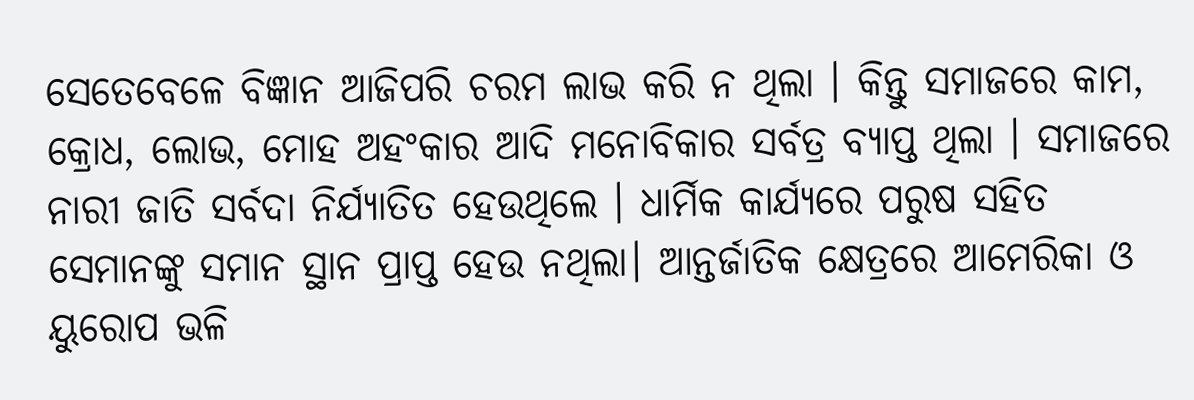ସେତେବେଳେ ବିଜ୍ଞାନ ଆଜିପରି ଚରମ ଲାଭ କରି ନ ଥିଲା । କିନ୍ତୁ ସମାଜରେ କାମ, କ୍ରୋଧ, ଲୋଭ, ମୋହ ଅହଂକାର ଆଦି ମନୋବିକାର ସର୍ବତ୍ର ବ୍ୟାପ୍ତ ଥିଲା । ସମାଜରେ ନାରୀ ଜାତି ସର୍ବଦା ନିର୍ଯ୍ୟାତିତ ହେଉଥିଲେ । ଧାର୍ମିକ କାର୍ଯ୍ୟରେ ପରୁଷ ସହିତ ସେମାନଙ୍କୁ ସମାନ ସ୍ଥାନ ପ୍ରାପ୍ତ ହେଉ ନଥିଲା। ଆନ୍ତର୍ଜାତିକ କ୍ଷେତ୍ରରେ ଆମେରିକା ଓ ୟୁରୋପ ଭଳି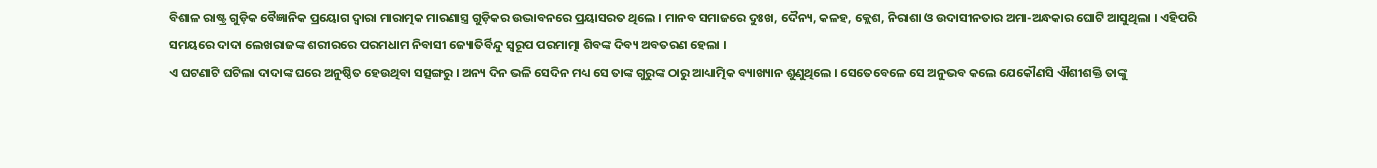ବିଶାଳ ରାଷ୍ଟ୍ର ଗୁଡ଼ିକ ବୈଜ୍ଞାନିକ ପ୍ରୟୋଗ ଦ୍ୱାରା ମାରାତ୍ମକ ମାରଣାସ୍ତ୍ର ଗୁଡ଼ିକର ଉଦ୍ଭାବନରେ ପ୍ରୟାସରତ ଥିଲେ । ମାନବ ସମାଜରେ ଦୁଃଖ, ଦୈନ୍ୟ, କଳହ, କ୍ଲେଶ, ନିରାଶା ଓ ଉଦାସୀନତାର ଅମା-ଅନ୍ଧକାର ଘୋଟି ଆସୁଥିଲା । ଏହିପରି ସମୟରେ ଦାଦା ଲେଖରାଜଙ୍କ ଶରୀରରେ ପରମଧାମ ନିବାସୀ ଜ୍ୟୋତିର୍ବିନ୍ଦୁ ସ୍ୱରୂପ ପରମାତ୍ମା ଶିବଙ୍କ ଦିବ୍ୟ ଅବତରଣ ହେଲା ।
ଏ ଘଟଣାଟି ଘଟିଲା ଦାଦାଙ୍କ ଘରେ ଅନୁଷ୍ଠିତ ହେଉଥିବା ସତ୍ସଙ୍ଗରୁ । ଅନ୍ୟ ଦିନ ଭଳି ସେଦିନ ମଧ୍ୟ ସେ ତାଙ୍କ ଗୁରୁଙ୍କ ଠାରୁ ଆଧ୍ୟାତ୍ମିକ ବ୍ୟାଖ୍ୟାନ ଶୁଣୁଥିଲେ । ସେତେବେଳେ ସେ ଅନୁଭବ କଲେ ଯେକୌଣସି ଐଶୀଶକ୍ତି ତାଙ୍କୁ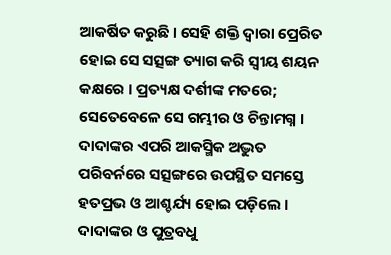ଆକର୍ଷିତ କରୁଛି । ସେହି ଶକ୍ତି ଦ୍ୱାରା ପ୍ରେରିତ ହୋଇ ସେ ସତ୍ସଙ୍ଗ ତ୍ୟାଗ କରି ସ୍ୱୀୟ ଶୟନ କକ୍ଷରେ । ପ୍ରତ୍ୟକ୍ଷ ଦର୍ଶୀଙ୍କ ମତରେ; ସେତେବେଳେ ସେ ଗମ୍ଭୀର ଓ ଚିନ୍ତାମଗ୍ନ । ଦାଦାଙ୍କର ଏପରି ଆକସ୍ମିକ ଅଦ୍ଭୁତ ପରିବର୍ନରେ ସତ୍ସଙ୍ଗରେ ଉପସ୍ଥିତ ସମସ୍ତେ ହତପ୍ରଭ ଓ ଆଶ୍ଚର୍ଯ୍ୟ ହୋଇ ପଡ଼ିଲେ । ଦାଦାଙ୍କର ଓ ପୁତ୍ରବଧୁ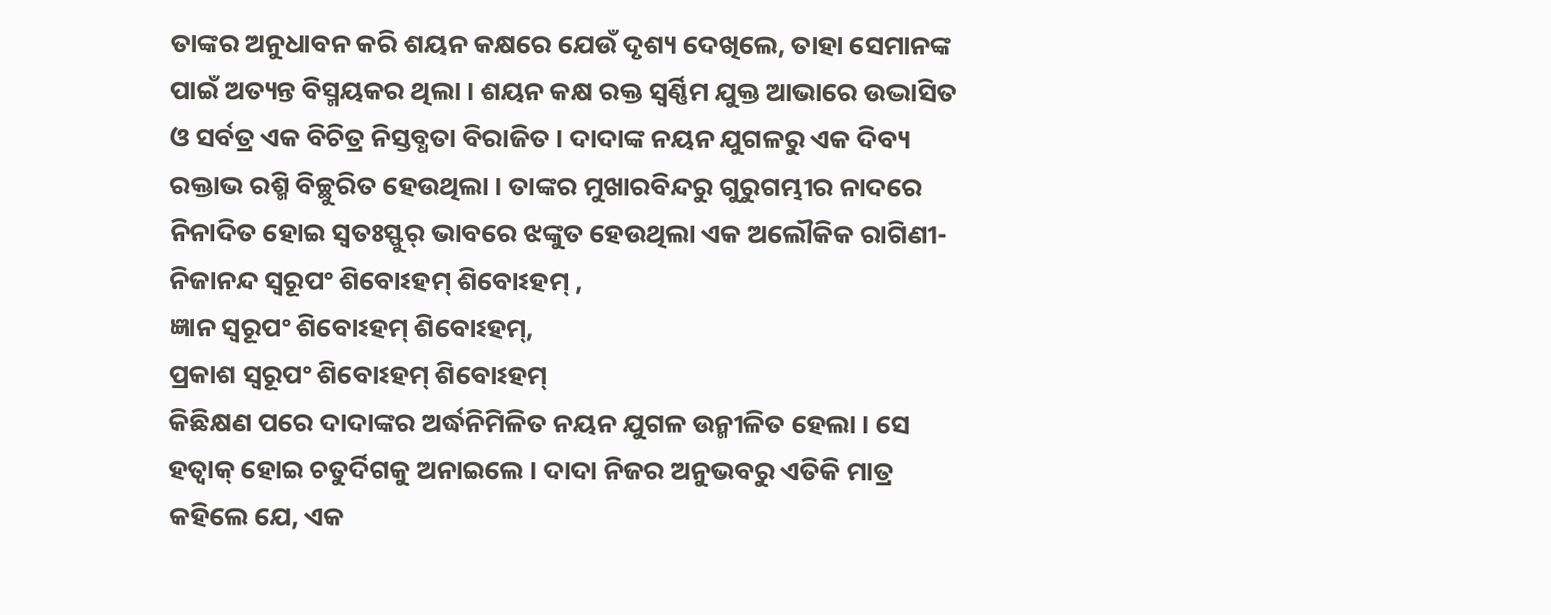ତାଙ୍କର ଅନୁଧାବନ କରି ଶୟନ କକ୍ଷରେ ଯେଉଁ ଦୃଶ୍ୟ ଦେଖିଲେ, ତାହା ସେମାନଙ୍କ ପାଇଁ ଅତ୍ୟନ୍ତ ବିସ୍ମୟକର ଥିଲା । ଶୟନ କକ୍ଷ ରକ୍ତ ସ୍ୱର୍ଣ୍ଣିମ ଯୁକ୍ତ ଆଭାରେ ଉଦ୍ଭାସିତ ଓ ସର୍ବତ୍ର ଏକ ବିଚିତ୍ର ନିସ୍ତବ୍ଧତା ବିରାଜିତ । ଦାଦାଙ୍କ ନୟନ ଯୁଗଳରୁ ଏକ ଦିବ୍ୟ ରକ୍ତାଭ ରଶ୍ମି ବିଚ୍ଛୁରିତ ହେଉଥିଲା । ତାଙ୍କର ମୁଖାରବିନ୍ଦରୁ ଗୁରୁଗମ୍ଭୀର ନାଦରେ ନିନାଦିତ ହୋଇ ସ୍ୱତଃସ୍ଫୁର୍ ଭାବରେ ଝଙ୍କୁତ ହେଉଥିଲା ଏକ ଅଲୌକିକ ରାଗିଣୀ-
ନିଜାନନ୍ଦ ସ୍ୱରୂପଂ ଶିବୋଽହମ୍ ଶିବୋଽହମ୍ ,
ଜ୍ଞାନ ସ୍ୱରୂପଂ ଶିବୋଽହମ୍ ଶିବୋଽହମ୍,
ପ୍ରକାଶ ସ୍ୱରୂପଂ ଶିବୋଽହମ୍ ଶିବୋଽହମ୍
କିଛିକ୍ଷଣ ପରେ ଦାଦାଙ୍କର ଅର୍ଦ୍ଧନିମିଳିତ ନୟନ ଯୁଗଳ ଉନ୍ମୀଳିତ ହେଲା । ସେ ହତ୍ବାକ୍ ହୋଇ ଚତୁର୍ଦିଗକୁ ଅନାଇଲେ । ଦାଦା ନିଜର ଅନୁଭବରୁ ଏତିକି ମାତ୍ର କହିଲେ ଯେ, ଏକ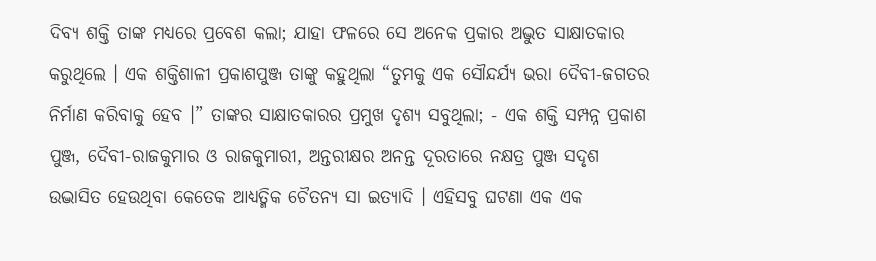ଦିବ୍ୟ ଶକ୍ତି ତାଙ୍କ ମଧ୍ୟରେ ପ୍ରବେଶ କଲା; ଯାହା ଫଳରେ ସେ ଅନେକ ପ୍ରକାର ଅଦ୍ଭୁତ ସାକ୍ଷାତକାର କରୁଥିଲେ । ଏକ ଶକ୍ତିଶାଳୀ ପ୍ରକାଶପୁଞ୍ଜ ତାଙ୍କୁ କହୁଥିଲା “ତୁମକୁ ଏକ ସୌନ୍ଦର୍ଯ୍ୟ ଭରା ଦୈବୀ-ଜଗତର ନିର୍ମାଣ କରିବାକୁ ହେବ ।” ତାଙ୍କର ସାକ୍ଷାତକାରର ପ୍ରମୁଖ ଦୃଶ୍ୟ ସବୁଥିଲା; - ଏକ ଶକ୍ତି ସମ୍ପନ୍ନ ପ୍ରକାଶ ପୁଞ୍ଜ, ଦୈବୀ-ରାଜକୁମାର ଓ ରାଜକୁମାରୀ, ଅନ୍ତରୀକ୍ଷର ଅନନ୍ତ ଦୂରତାରେ ନକ୍ଷତ୍ର ପୁଞ୍ଜ ସଦୃଶ ଉଦ୍ଭାସିତ ହେଉଥିବା କେତେକ ଆଧ୍ୟତ୍ମିକ ଚୈତନ୍ୟ ସା ଇତ୍ୟାଦି । ଏହିସବୁ ଘଟଣା ଏକ ଏକ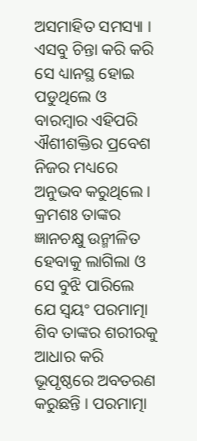ଅସମାହିତ ସମସ୍ୟା । ଏସବୁ ଚିନ୍ତା କରି କରି ସେ ଧ୍ୟାନସ୍ଥ ହୋଇ ପଡୁଥିଲେ ଓ ବାରମ୍ବାର ଏହିପରି ଐଶୀଶକ୍ତିର ପ୍ରବେଶ ନିଜର ମଧ୍ୟରେ ଅନୁଭବ କରୁଥିଲେ । କ୍ରମଶଃ ତାଙ୍କର ଜ୍ଞାନଚକ୍ଷୁ ଉନ୍ମୀଳିତ ହେବାକୁ ଲାଗିଲା ଓ ସେ ବୁଝି ପାରିଲେ ଯେ ସ୍ୱୟଂ ପରମାତ୍ମା ଶିବ ତାଙ୍କର ଶରୀରକୁ ଆଧାର କରି ଭୂପୃଷ୍ଠରେ ଅବତରଣ କରୁଛନ୍ତି । ପରମାତ୍ମା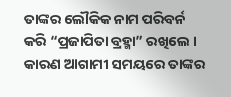ତାଙ୍କର ଲୌକିକ ନାମ ପରିବର୍ନ କରି “ପ୍ରଜାପିତା ବ୍ରହ୍ମା” ରଖିଲେ । କାରଣ ଆଗାମୀ ସମୟରେ ତାଙ୍କର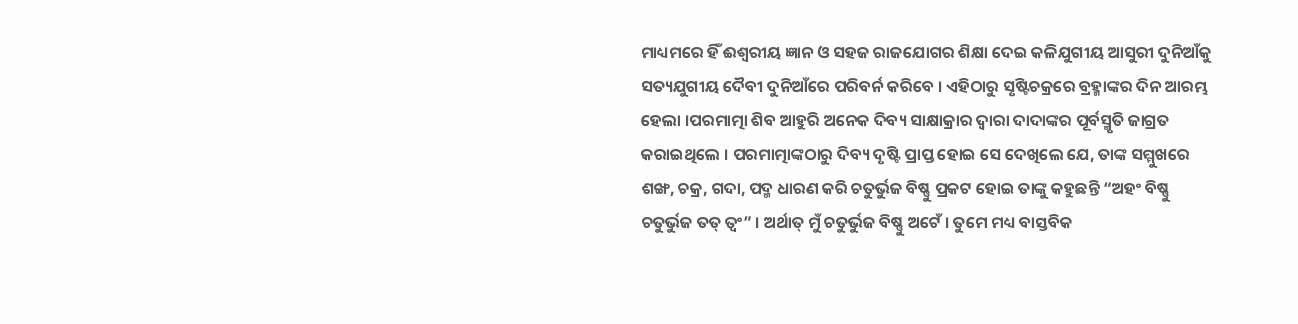ମାଧ୍ୟମରେ ହିଁ ଈଶ୍ୱରୀୟ ଜ୍ଞାନ ଓ ସହଜ ରାଜଯୋଗର ଶିକ୍ଷା ଦେଇ କଳିଯୁଗୀୟ ଆସୁରୀ ଦୁନିଆଁକୁ ସତ୍ୟଯୁଗୀୟ ଦୈବୀ ଦୁନିଆଁରେ ପରିବର୍ନ କରିବେ । ଏହିଠାରୁ ସୃଷ୍ଟିଚକ୍ରରେ ବ୍ରହ୍ମାଙ୍କର ଦିନ ଆରମ୍ଭ ହେଲା ।ପରମାତ୍ମା ଶିବ ଆହୁରି ଅନେକ ଦିବ୍ୟ ସାକ୍ଷାକ୍ରାର ଦ୍ୱାରା ଦାଦାଙ୍କର ପୂର୍ବସ୍ମୃତି ଜାଗ୍ରତ କରାଇଥିଲେ । ପରମାତ୍ମାଙ୍କଠାରୁ ଦିବ୍ୟ ଦୃଷ୍ଟି ପ୍ରାପ୍ତ ହୋଇ ସେ ଦେଖିଲେ ଯେ, ତାଙ୍କ ସମ୍ମୁଖରେ ଶଙ୍ଖ, ଚକ୍ର, ଗଦା, ପଦ୍ମ ଧାରଣ କରି ଚତୁର୍ଭୁଜ ବିଷ୍ଣୁ ପ୍ରକଟ ହୋଇ ତାଙ୍କୁ କହୁଛନ୍ତି “ଅହଂ ବିଷ୍ଣୁ ଚତୁର୍ଭୁଜ ତତ୍ ତ୍ୱଂ” । ଅର୍ଥାତ୍ ମୁଁ ଚତୁର୍ଭୁଜ ବିଷ୍ଣୁ ଅଟେଁ । ତୁମେ ମଧ୍ୟ ବାସ୍ତବିକ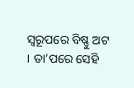ସ୍ୱରୂପରେ ବିଷ୍ଣୁ ଅଟ । ତା’ପରେ ସେହି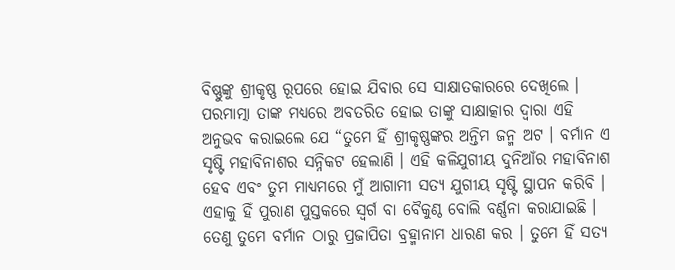ବିଷ୍ଣୁଙ୍କୁ ଶ୍ରୀକୃଷ୍ଣ ରୂପରେ ହୋଇ ଯିବାର ସେ ସାକ୍ଷାତକାରରେ ଦେଖିଲେ । ପରମାତ୍ମା ତାଙ୍କ ମଧ୍ୟରେ ଅବତରିତ ହୋଇ ତାଙ୍କୁ ସାକ୍ଷାତ୍କାର ଦ୍ୱାରା ଏହି ଅନୁଭବ କରାଇଲେ ଯେ “ତୁମେ ହିଁ ଶ୍ରୀକୃଷ୍ଣଙ୍କର ଅନ୍ତିମ ଜନ୍ମ ଅଟ । ବର୍ମାନ ଏ ସୃଷ୍ଟି ମହାବିନାଶର ସନ୍ନିକଟ ହେଲାଣି । ଏହି କଳିଯୁଗୀୟ ଦୁନିଆଁର ମହାବିନାଶ ହେବ ଏବଂ ତୁମ ମାଧ୍ୟମରେ ମୁଁ ଆଗାମୀ ସତ୍ୟ ଯୁଗୀୟ ସୃଷ୍ଟି ସ୍ଥାପନ କରିବି । ଏହାକୁ ହିଁ ପୁରାଣ ପୁସ୍ତକରେ ସ୍ୱର୍ଗ ବା ବୈକୁଣ୍ଠ ବୋଲି ବର୍ଣ୍ଣନା କରାଯାଇଛି । ତେଣୁ ତୁମେ ବର୍ମାନ ଠାରୁ ପ୍ରଜାପିତା ବ୍ରହ୍ମାନାମ ଧାରଣ କର । ତୁମେ ହିଁ ସତ୍ୟ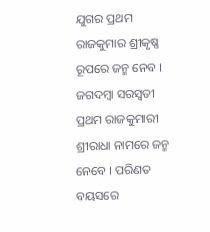ଯୁଗର ପ୍ରଥମ ରାଜକୁମାର ଶ୍ରୀକୃଷ୍ଣ ରୂପରେ ଜନ୍ମ ନେବ । ଜଗଦମ୍ବା ସରସ୍ୱତୀ ପ୍ରଥମ ରାଜକୁମାରୀ ଶ୍ରୀରାଧା ନାମରେ ଜନ୍ମ ନେବେ । ପରିଣତ ବୟସରେ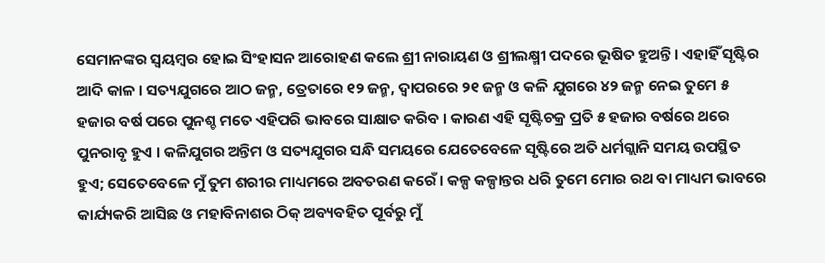ସେମାନଙ୍କର ସ୍ୱୟମ୍ବର ହୋଇ ସିଂହାସନ ଆରୋହଣ କଲେ ଶ୍ରୀ ନାରାୟଣ ଓ ଶ୍ରୀଲକ୍ଷ୍ମୀ ପଦରେ ଭୂଷିତ ହୁଅନ୍ତି । ଏହାହିଁ ସୃଷ୍ଟିର ଆଦି କାଳ । ସତ୍ୟଯୁଗରେ ଆଠ ଜନ୍ମ, ତ୍ରେତାରେ ୧୨ ଜନ୍ମ, ଦ୍ୱାପରରେ ୨୧ ଜନ୍ମ ଓ କଳି ଯୁଗରେ ୪୨ ଜନ୍ମ ନେଇ ତୁମେ ୫ ହଜାର ବର୍ଷ ପରେ ପୁନଶ୍ଚ ମତେ ଏହିପରି ଭାବରେ ସାକ୍ଷାତ କରିବ । କାରଣ ଏହି ସୃଷ୍ଟିଚକ୍ର ପ୍ରତି ୫ ହଜାର ବର୍ଷରେ ଥରେ ପୁନରାବୃ ହୁଏ । କଳିଯୁଗର ଅନ୍ତିମ ଓ ସତ୍ୟଯୁଗର ସନ୍ଧି ସମୟରେ ଯେତେବେଳେ ସୃଷ୍ଟିରେ ଅତି ଧର୍ମଗ୍ଲାନି ସମୟ ଉପସ୍ଥିତ ହୁଏ; ସେତେବେଳେ ମୁଁ ତୁମ ଶରୀର ମାଧ୍ୟମରେ ଅବତରଣ କରେଁ । କଳ୍ପ କଳ୍ପାନ୍ତର ଧରି ତୁମେ ମୋର ରଥ ବା ମାଧ୍ୟମ ଭାବରେ କାର୍ଯ୍ୟକରି ଆସିଛ ଓ ମହାବିନାଶର ଠିକ୍ ଅବ୍ୟବହିତ ପୂର୍ବରୁ ମୁଁ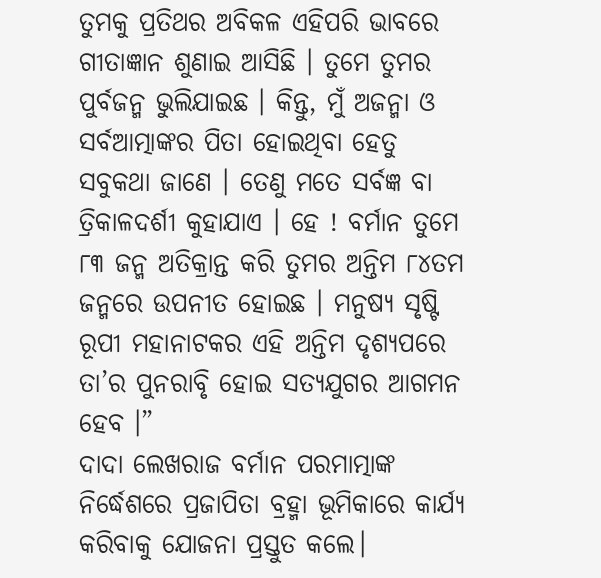ତୁମକୁ ପ୍ରତିଥର ଅବିକଳ ଏହିପରି ଭାବରେ ଗୀତାଜ୍ଞାନ ଶୁଣାଇ ଆସିଛି । ତୁମେ ତୁମର ପୁର୍ବଜନ୍ମ ଭୁଲିଯାଇଛ । କିନ୍ତୁ, ମୁଁ ଅଜନ୍ମା ଓ ସର୍ବଆତ୍ମାଙ୍କର ପିତା ହୋଇଥିବା ହେତୁ ସବୁକଥା ଜାଣେ । ତେଣୁ ମତେ ସର୍ବଜ୍ଞ ବା ତ୍ରିକାଳଦର୍ଶୀ କୁହାଯାଏ । ହେ ! ବର୍ମାନ ତୁମେ ୮୩ ଜନ୍ମ ଅତିକ୍ରାନ୍ତ କରି ତୁମର ଅନ୍ତିମ ୮୪ତମ ଜନ୍ମରେ ଉପନୀତ ହୋଇଛ । ମନୁଷ୍ୟ ସୃଷ୍ଟି ରୂପୀ ମହାନାଟକର ଏହି ଅନ୍ତିମ ଦୃଶ୍ୟପରେ ତା’ର ପୁନରାବୃି ହୋଇ ସତ୍ୟଯୁଗର ଆଗମନ ହେବ ।”
ଦାଦା ଲେଖରାଜ ବର୍ମାନ ପରମାତ୍ମାଙ୍କ ନିର୍ଦ୍ଧେଶରେ ପ୍ରଜାପିତା ବ୍ରହ୍ମା ଭୂମିକାରେ କାର୍ଯ୍ୟ କରିବାକୁ ଯୋଜନା ପ୍ରସ୍ତୁତ କଲେ।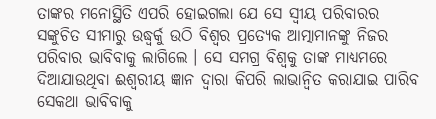ତାଙ୍କର ମନୋସ୍ଥିତି ଏପରି ହୋଇଗଲା ଯେ ସେ ସ୍ୱୀୟ ପରିବାରର ସଙ୍କୁଚିତ ସୀମାରୁ ଉଦ୍ଧ୍ୱର୍କୁ ଉଠି ବିଶ୍ୱର ପ୍ରତ୍ୟେକ ଆତ୍ମାମାନଙ୍କୁ ନିଜର ପରିବାର ଭାବିବାକୁ ଲାଗିଲେ । ସେ ସମଗ୍ର ବିଶ୍ୱକୁ ତାଙ୍କ ମାଧ୍ୟମରେ ଦିଆଯାଉଥିବା ଈଶ୍ୱରୀୟ ଜ୍ଞାନ ଦ୍ୱାରା କିପରି ଲାଭାନ୍ୱିତ କରାଯାଇ ପାରିବ ସେକଥା ଭାବିବାକୁ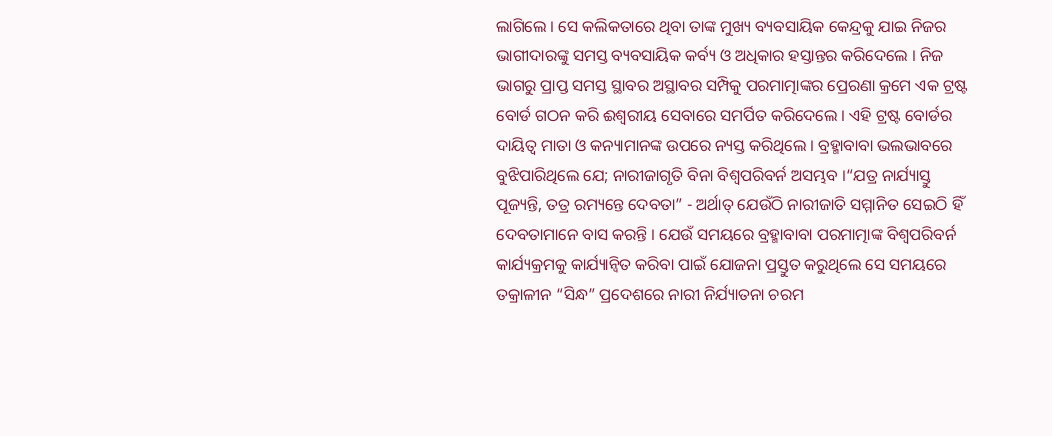ଲାଗିଲେ । ସେ କଲିକତାରେ ଥିବା ତାଙ୍କ ମୁଖ୍ୟ ବ୍ୟବସାୟିକ କେନ୍ଦ୍ରକୁ ଯାଇ ନିଜର ଭାଗୀଦାରଙ୍କୁ ସମସ୍ତ ବ୍ୟବସାୟିକ କର୍ବ୍ୟ ଓ ଅଧିକାର ହସ୍ତାନ୍ତର କରିଦେଲେ । ନିଜ ଭାଗରୁ ପ୍ରାପ୍ତ ସମସ୍ତ ସ୍ଥାବର ଅସ୍ଥାବର ସମ୍ପିକୁ ପରମାତ୍ମାଙ୍କର ପ୍ରେରଣା କ୍ରମେ ଏକ ଟ୍ରଷ୍ଟ ବୋର୍ଡ ଗଠନ କରି ଈଶ୍ୱରୀୟ ସେବାରେ ସମର୍ପିତ କରିଦେଲେ । ଏହି ଟ୍ରଷ୍ଟ ବୋର୍ଡର ଦାୟିତ୍ୱ ମାତା ଓ କନ୍ୟାମାନଙ୍କ ଉପରେ ନ୍ୟସ୍ତ କରିଥିଲେ । ବ୍ରହ୍ମାବାବା ଭଲଭାବରେ ବୁଝିପାରିଥିଲେ ଯେ; ନାରୀଜାଗୃତି ବିନା ବିଶ୍ୱପରିବର୍ନ ଅସମ୍ଭବ ।“ଯତ୍ର ନାର୍ଯ୍ୟାସ୍ତୁ ପୂଜ୍ୟନ୍ତି, ତତ୍ର ରମ୍ୟନ୍ତେ ଦେବତା” - ଅର୍ଥାତ୍ ଯେଉଁଠି ନାରୀଜାତି ସମ୍ମାନିତ ସେଇଠି ହିଁ ଦେବତାମାନେ ବାସ କରନ୍ତି । ଯେଉଁ ସମୟରେ ବ୍ରହ୍ମାବାବା ପରମାତ୍ମାଙ୍କ ବିଶ୍ୱପରିବର୍ନ କାର୍ଯ୍ୟକ୍ରମକୁ କାର୍ଯ୍ୟାନ୍ୱିତ କରିବା ପାଇଁ ଯୋଜନା ପ୍ରସ୍ତୁତ କରୁଥିଲେ ସେ ସମୟରେ ତକ୍ରାଳୀନ “ସିନ୍ଧ” ପ୍ରଦେଶରେ ନାରୀ ନିର୍ଯ୍ୟାତନା ଚରମ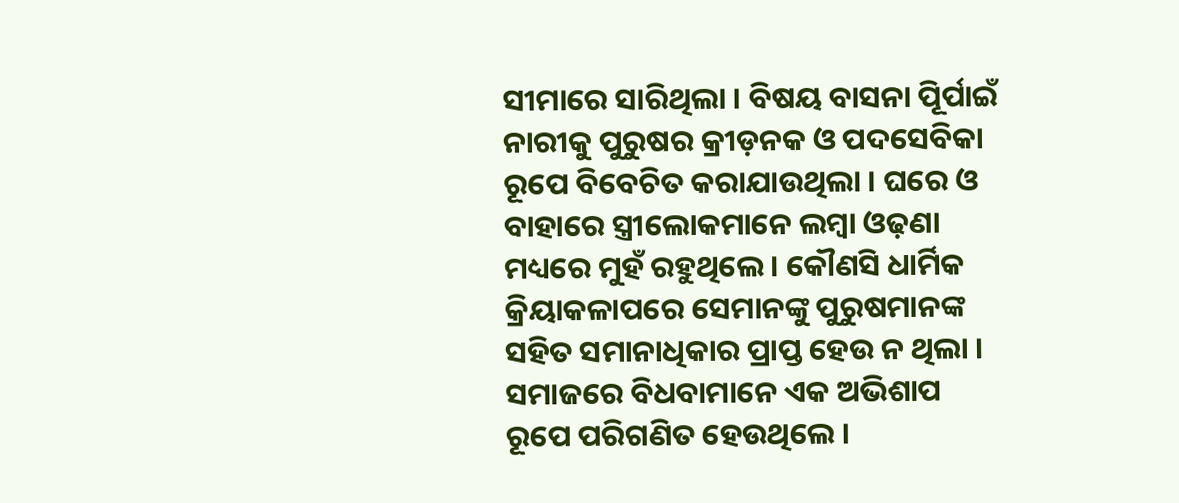ସୀମାରେ ସାରିଥିଲା । ବିଷୟ ବାସନା ପୂିର୍ପାଇଁ ନାରୀକୁ ପୁରୁଷର କ୍ରୀଡ଼ନକ ଓ ପଦସେବିକା ରୂପେ ବିବେଚିତ କରାଯାଉଥିଲା । ଘରେ ଓ ବାହାରେ ସ୍ତ୍ରୀଲୋକମାନେ ଲମ୍ବା ଓଢ଼ଣା ମଧ୍ୟରେ ମୁହଁ ରହୁଥିଲେ । କୌଣସି ଧାର୍ମିକ କ୍ରିୟାକଳାପରେ ସେମାନଙ୍କୁ ପୁରୁଷମାନଙ୍କ ସହିତ ସମାନାଧିକାର ପ୍ରାପ୍ତ ହେଉ ନ ଥିଲା । ସମାଜରେ ବିଧବାମାନେ ଏକ ଅଭିଶାପ ରୂପେ ପରିଗଣିତ ହେଉଥିଲେ ।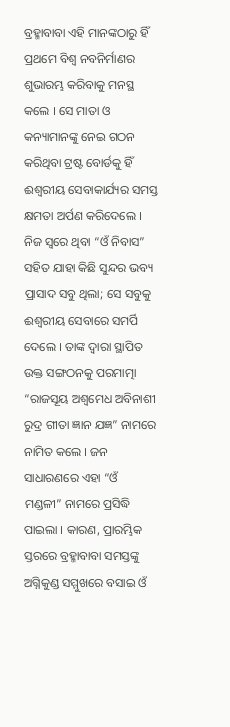ବ୍ରହ୍ମାବାବା ଏହି ମାନଙ୍କଠାରୁ ହିଁ ପ୍ରଥମେ ବିଶ୍ୱ ନବନିର୍ମାଣର ଶୁଭାରମ୍ଭ କରିବାକୁ ମନସ୍ଥ କଲେ । ସେ ମାତା ଓ କନ୍ୟାମାନଙ୍କୁ ନେଇ ଗଠନ କରିଥିବା ଟ୍ରଷ୍ଟ ବୋର୍ଡକୁ ହିଁ ଈଶ୍ୱରୀୟ ସେବାକାର୍ଯ୍ୟର ସମସ୍ତ କ୍ଷମତା ଅର୍ପଣ କରିଦେଲେ । ନିଜ ସ୍ୱରେ ଥିବା “ଓଁ ନିବାସ” ସହିତ ଯାହା କିଛି ସୁନ୍ଦର ଭବ୍ୟ ପ୍ରାସାଦ ସବୁ ଥିଲା; ସେ ସବୁକୁ ଈଶ୍ୱରୀୟ ସେବାରେ ସମର୍ପି ଦେଲେ । ତାଙ୍କ ଦ୍ୱାରା ସ୍ଥାପିତ ଉକ୍ତ ସଙ୍ଗଠନକୁ ପରମାତ୍ମା “ରାଜସୂୟ ଅଶ୍ୱମେଧ ଅବିନାଶୀ ରୁଦ୍ର ଗୀତା ଜ୍ଞାନ ଯଜ୍ଞ” ନାମରେ ନାମିତ କଲେ । ଜନ ସାଧାରଣରେ ଏହା “ଓଁ ମଣ୍ଡଳୀ” ନାମରେ ପ୍ରସିଦ୍ଧି ପାଇଲା । କାରଣ, ପ୍ରାରମ୍ଭିକ ସ୍ତରରେ ବ୍ରହ୍ମାବାବା ସମସ୍ତଙ୍କୁ ଅଗ୍ନିକୁଣ୍ଡ ସମ୍ମୁଖରେ ବସାଇ ଓଁ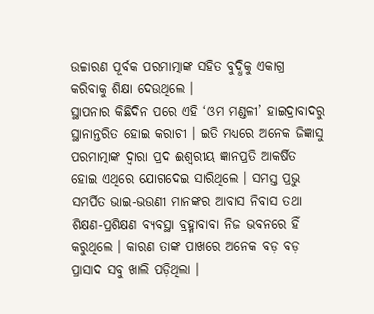ଉଚ୍ଚାରଣ ପୂର୍ବକ ପରମାତ୍ମାଙ୍କ ସହିତ ବୁଦ୍ଧିକୁ ଏକାଗ୍ର କରିବାକୁ ଶିକ୍ଷା ଦେଉଥିଲେ ।
ସ୍ଥାପନାର କିଛିଦିନ ପରେ ଏହି ‘ଓମ ମଣ୍ଡଳୀ’ ହାଇଦ୍ରାବାଦରୁ ସ୍ଥାନାନ୍ତରିତ ହୋଇ କରାଚୀ । ଇତି ମଧ୍ୟରେ ଅନେକ ଜିଜ୍ଞାସୁ ପରମାତ୍ମାଙ୍କ ଦ୍ୱାରା ପ୍ରଦ ଈଶ୍ୱରୀୟ ଜ୍ଞାନପ୍ରତି ଆକର୍ଷିତ ହୋଇ ଏଥିରେ ଯୋଗଦେଇ ସାରିଥିଲେ । ସମସ୍ତ ପ୍ରଭୁ ସମର୍ପିତ ଭାଇ-ଭଉଣୀ ମାନଙ୍କର ଆବାସ ନିବାସ ତଥା ଶିକ୍ଷଣ-ପ୍ରଶିକ୍ଷଣ ବ୍ୟବସ୍ଥା ବ୍ରହ୍ମାବାବା ନିଜ ଭବନରେ ହିଁ କରୁଥିଲେ । କାରଣ ତାଙ୍କ ପାଖରେ ଅନେକ ବଡ଼ ବଡ଼ ପ୍ରାସାଦ ସବୁ ଖାଲି ପଡ଼ିଥିଲା ।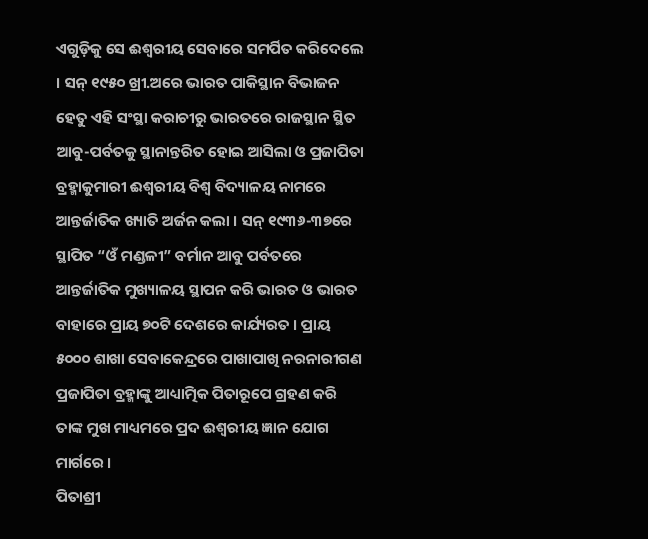ଏଗୁଡ଼ିକୁ ସେ ଈଶ୍ୱରୀୟ ସେବାରେ ସମର୍ପିତ କରିଦେଲେ । ସନ୍ ୧୯୫୦ ଖ୍ରୀ.ଅରେ ଭାରତ ପାକିସ୍ଥାନ ବିଭାଜନ ହେତୁ ଏହି ସଂସ୍ଥା କରାଚୀରୁ ଭାରତରେ ରାଜସ୍ଥାନ ସ୍ଥିତ ଆବୁ-ପର୍ବତକୁ ସ୍ଥାନାନ୍ତରିତ ହୋଇ ଆସିଲା ଓ ପ୍ରଜାପିତା ବ୍ରହ୍ମାକୁମାରୀ ଈଶ୍ୱରୀୟ ବିଶ୍ୱ ବିଦ୍ୟାଳୟ ନାମରେ ଆନ୍ତର୍ଜାତିକ ଖ୍ୟାତି ଅର୍ଜନ କଲା । ସନ୍ ୧୯୩୬-୩୭ରେ ସ୍ଥାପିତ “ଓଁ ମଣ୍ଡଳୀ” ବର୍ମାନ ଆବୁ ପର୍ବତରେ ଆନ୍ତର୍ଜାତିକ ମୁଖ୍ୟାଳୟ ସ୍ଥାପନ କରି ଭାରତ ଓ ଭାରତ ବାହାରେ ପ୍ରାୟ ୭୦ଟି ଦେଶରେ କାର୍ଯ୍ୟରତ । ପ୍ରାୟ ୫୦୦୦ ଶାଖା ସେବାକେନ୍ଦ୍ରରେ ପାଖାପାଖି ନରନାରୀଗଣ ପ୍ରଜାପିତା ବ୍ରହ୍ମାଙ୍କୁ ଆଧ୍ୟାତ୍ମିକ ପିତାରୂପେ ଗ୍ରହଣ କରି ତାଙ୍କ ମୁଖ ମାଧ୍ୟମରେ ପ୍ରଦ ଈଶ୍ୱରୀୟ ଜ୍ଞାନ ଯୋଗ ମାର୍ଗରେ ।
ପିତାଶ୍ରୀ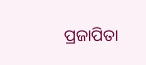ପ୍ରଜାପିତା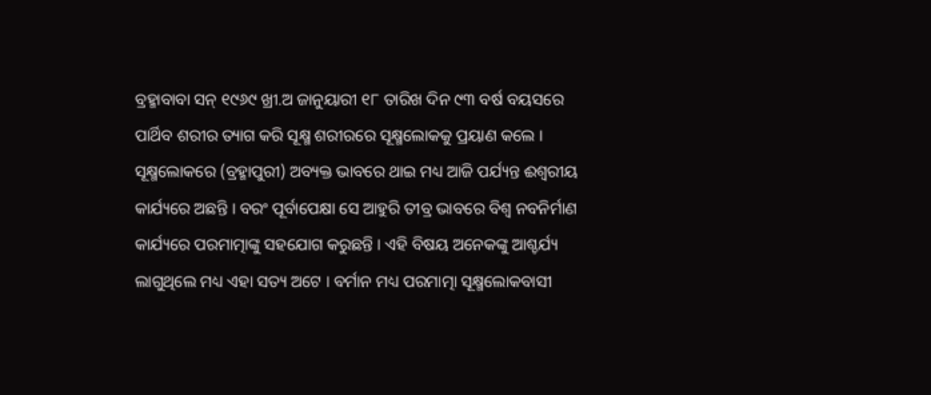ବ୍ରହ୍ମାବାବା ସନ୍ ୧୯୬୯ ଖ୍ରୀ.ଅ ଜାନୁୟାରୀ ୧୮ ତାରିଖ ଦିନ ୯୩ ବର୍ଷ ବୟସରେ ପାର୍ଥିବ ଶରୀର ତ୍ୟାଗ କରି ସୂକ୍ଷ୍ମ ଶରୀରରେ ସୂକ୍ଷ୍ମଲୋକକୁ ପ୍ରୟାଣ କଲେ । ସୂକ୍ଷ୍ମଲୋକରେ (ବ୍ରହ୍ମାପୁରୀ) ଅବ୍ୟକ୍ତ ଭାବରେ ଥାଇ ମଧ୍ୟ ଆଜି ପର୍ଯ୍ୟନ୍ତ ଈଶ୍ୱରୀୟ କାର୍ଯ୍ୟରେ ଅଛନ୍ତି । ବରଂ ପୂର୍ବାପେକ୍ଷା ସେ ଆହୁରି ତୀବ୍ର ଭାବରେ ବିଶ୍ୱ ନବନିର୍ମାଣ କାର୍ଯ୍ୟରେ ପରମାତ୍ମାଙ୍କୁ ସହଯୋଗ କରୁଛନ୍ତି । ଏହି ବିଷୟ ଅନେକଙ୍କୁ ଆଶ୍ଚର୍ଯ୍ୟ ଲାଗୁଥିଲେ ମଧ୍ୟ ଏହା ସତ୍ୟ ଅଟେ । ବର୍ମାନ ମଧ୍ୟ ପରମାତ୍ମା ସୂକ୍ଷ୍ମଲୋକବାସୀ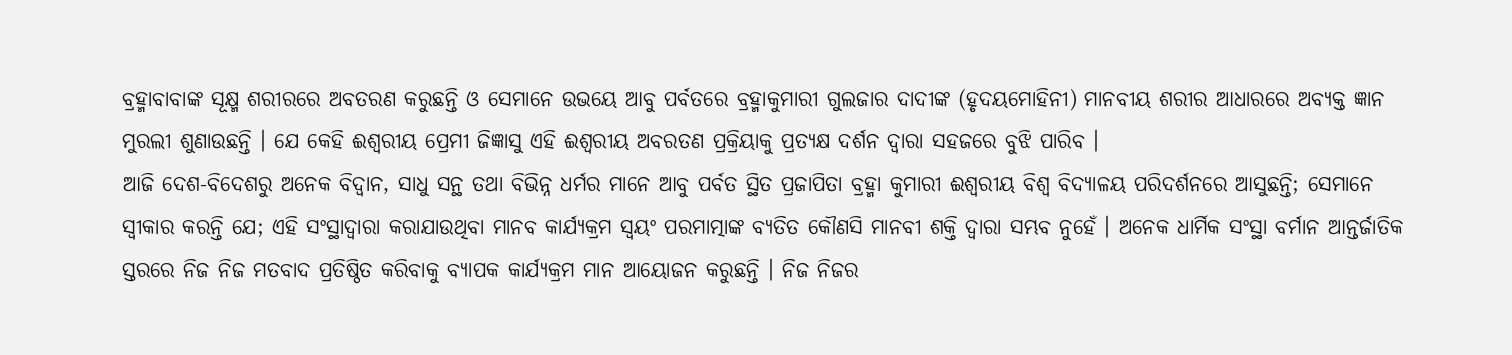ବ୍ରହ୍ମାବାବାଙ୍କ ସୂକ୍ଷ୍ମ ଶରୀରରେ ଅବତରଣ କରୁଛନ୍ତି ଓ ସେମାନେ ଉଭୟେ ଆବୁ ପର୍ବତରେ ବ୍ରହ୍ମାକୁମାରୀ ଗୁଲଜାର ଦାଦୀଙ୍କ (ହୃଦୟମୋହିନୀ) ମାନବୀୟ ଶରୀର ଆଧାରରେ ଅବ୍ୟକ୍ତ ଜ୍ଞାନ ମୁରଲୀ ଶୁଣାଉଛନ୍ତି । ଯେ କେହି ଈଶ୍ୱରୀୟ ପ୍ରେମୀ ଜିଜ୍ଞାସୁ ଏହି ଈଶ୍ୱରୀୟ ଅବରତଣ ପ୍ରକ୍ରିୟାକୁ ପ୍ରତ୍ୟକ୍ଷ ଦର୍ଶନ ଦ୍ୱାରା ସହଜରେ ବୁଝି ପାରିବ ।
ଆଜି ଦେଶ-ବିଦେଶରୁ ଅନେକ ବିଦ୍ୱାନ, ସାଧୁ ସନ୍ଥ ତଥା ବିଭିନ୍ନ ଧର୍ମର ମାନେ ଆବୁ ପର୍ବତ ସ୍ଥିତ ପ୍ରଜାପିତା ବ୍ରହ୍ମା କୁମାରୀ ଈଶ୍ୱରୀୟ ବିଶ୍ୱ ବିଦ୍ୟାଳୟ ପରିଦର୍ଶନରେ ଆସୁଛନ୍ତି; ସେମାନେ ସ୍ୱୀକାର କରନ୍ତି ଯେ; ଏହି ସଂସ୍ଥାଦ୍ୱାରା କରାଯାଉଥିବା ମାନବ କାର୍ଯ୍ୟକ୍ରମ ସ୍ୱୟଂ ପରମାତ୍ମାଙ୍କ ବ୍ୟତିତ କୌଣସି ମାନବୀ ଶକ୍ତି ଦ୍ୱାରା ସମ୍ଭବ ନୁହେଁ । ଅନେକ ଧାର୍ମିକ ସଂସ୍ଥା ବର୍ମାନ ଆନ୍ତର୍ଜାତିକ ସ୍ତରରେ ନିଜ ନିଜ ମତବାଦ ପ୍ରତିଷ୍ଠିତ କରିବାକୁ ବ୍ୟାପକ କାର୍ଯ୍ୟକ୍ରମ ମାନ ଆୟୋଜନ କରୁଛନ୍ତି । ନିଜ ନିଜର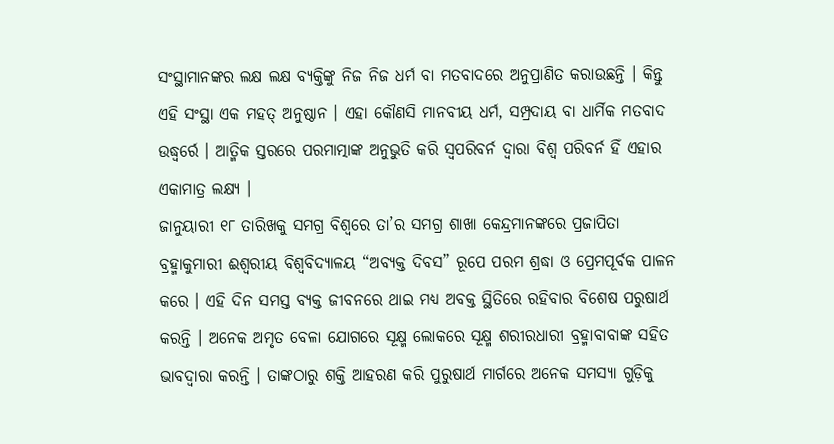ସଂସ୍ଥାମାନଙ୍କର ଲକ୍ଷ ଲକ୍ଷ ବ୍ୟକ୍ତିଙ୍କୁ ନିଜ ନିଜ ଧର୍ମ ବା ମତବାଦରେ ଅନୁପ୍ରାଣିତ କରାଉଛନ୍ତି । କିନ୍ତୁ ଏହି ସଂସ୍ଥା ଏକ ମହତ୍ ଅନୁଷ୍ଠାନ । ଏହା କୌଣସି ମାନବୀୟ ଧର୍ମ, ସମ୍ପ୍ରଦାୟ ବା ଧାର୍ମିକ ମତବାଦ ଉଦ୍ଧ୍ୱର୍ରେ । ଆତ୍ମିକ ସ୍ତରରେ ପରମାତ୍ମାଙ୍କ ଅନୁଭୁତି କରି ସ୍ୱପରିବର୍ନ ଦ୍ୱାରା ବିଶ୍ୱ ପରିବର୍ନ ହିଁ ଏହାର ଏକାମାତ୍ର ଲକ୍ଷ୍ୟ ।
ଜାନୁୟାରୀ ୧୮ ତାରିଖକୁ ସମଗ୍ର ବିଶ୍ୱରେ ତା’ର ସମଗ୍ର ଶାଖା କେନ୍ଦ୍ରମାନଙ୍କରେ ପ୍ରଜାପିତା ବ୍ରହ୍ମାକୁମାରୀ ଈଶ୍ୱରୀୟ ବିଶ୍ୱବିଦ୍ୟାଳୟ “ଅବ୍ୟକ୍ତ ଦିବସ” ରୂପେ ପରମ ଶ୍ରଦ୍ଧା ଓ ପ୍ରେମପୂର୍ବକ ପାଳନ କରେ । ଏହି ଦିନ ସମସ୍ତ ବ୍ୟକ୍ତ ଜୀବନରେ ଥାଇ ମଧ୍ୟ ଅବକ୍ତ ସ୍ଥିତିରେ ରହିବାର ବିଶେଷ ପରୁଷାର୍ଥ କରନ୍ତି । ଅନେକ ଅମୃତ ବେଳା ଯୋଗରେ ସୂକ୍ଷ୍ମ ଲୋକରେ ସୂକ୍ଷ୍ମ ଶରୀରଧାରୀ ବ୍ରହ୍ମାବାବାଙ୍କ ସହିତ ଭାବଦ୍ୱାରା କରନ୍ତି । ତାଙ୍କଠାରୁ ଶକ୍ତି ଆହରଣ କରି ପୁରୁଷାର୍ଥ ମାର୍ଗରେ ଅନେକ ସମସ୍ୟା ଗୁଡ଼ିକୁ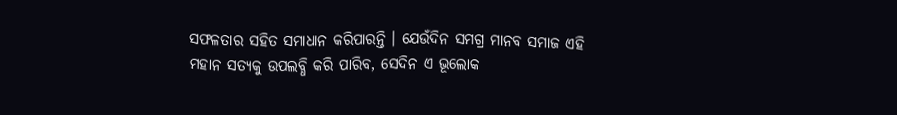ସଫଳତାର ସହିତ ସମାଧାନ କରିପାରନ୍ତି । ଯେଉଁଦିନ ସମଗ୍ର ମାନବ ସମାଜ ଏହି ମହାନ ସତ୍ୟକୁ ଉପଲବ୍ଧି କରି ପାରିବ, ସେଦିନ ଏ ଭୂଲୋକ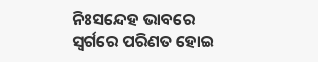ନିଃସନ୍ଦେହ ଭାବରେ ସ୍ୱର୍ଗରେ ପରିଣତ ହୋଇ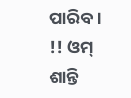ପାରିବ ।
!! ଓମ୍ ଶାନ୍ତି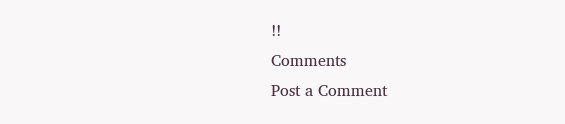!!
Comments
Post a Comment